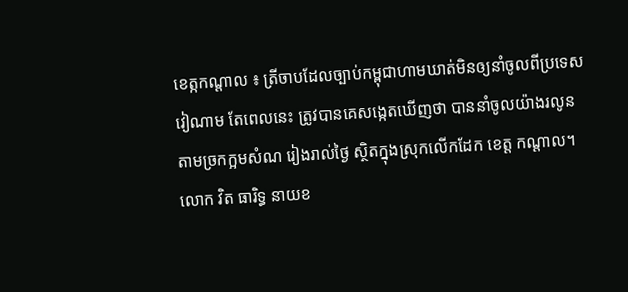ខេត្កកណ្ដាល ៖ ត្រីចាបដែលច្បាប់កម្ពុជាហាមឃាត់មិនឲ្យនាំចូលពីប្រទេសវៀណាម តែពេលនេះ ត្រូវបានគេសង្កេតឃើញថា បាននាំចូលយ៉ាងរលូន តាមច្រកក្អមសំណ រៀងរាល់ថ្ងៃ ស្ថិតក្នុងស្រុកលើកដែក ខេត្ត កណ្ដាល។
លោក វិត ធារិទ្ធ នាយខ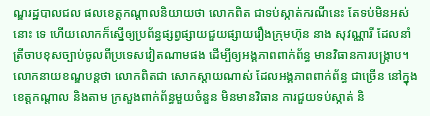ណ្ឌរដ្ឋបាលជល ផលខេត្តកណ្ដាលនិយាយថា លោកពិត ជាទប់ស្កាត់ករណីនេះ តែទប់មិនអស់នោះ ទេ ហើយលោកក៏ស្នើឲ្យប្រព័ន្ធផ្សព្វផ្សាយជួយផ្សាយរឿងក្រុមហ៊ុន នាង សុវណ្ណារី ដែលនាំត្រីចាបខុសច្បាប់ចូលពីប្រទេសវៀតណាមផង ដើម្បីឲ្យអង្គភាពពាក់ព័ន្ធ មានវិធានការបង្ក្រាប។
លោកនាយខណ្ឌបន្តថា លោកពិតជា សោកស្ដាយណាស់ ដែលអង្គភាពពាក់ព័ន្ធ ជាច្រើន នៅក្នុងខេត្តកណ្ដាល និងតាម ក្រសួងពាក់ព័ន្ធមួយចំនួន មិនមានវិធាន ការជួយទប់ស្កាត់ និ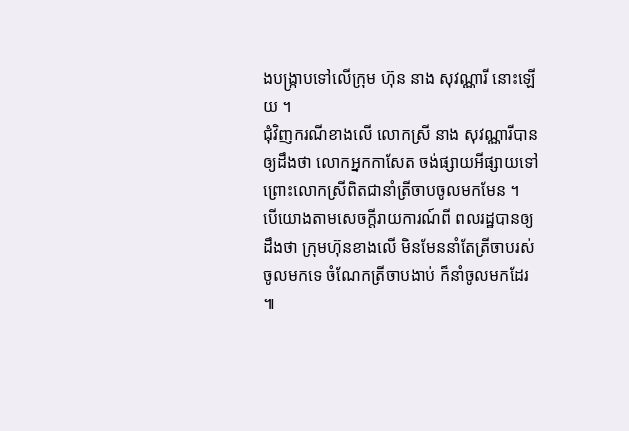ងបង្រ្កាបទៅលើក្រុម ហ៊ុន នាង សុវណ្ណារី នោះឡើយ ។
ជុំវិញករណីខាងលើ លោកស្រី នាង សុវណ្ណារីបានឲ្យដឹងថា លោកអ្នកកាសែត ចង់ផ្សាយអីផ្សាយទៅ ព្រោះលោកស្រីពិតជានាំត្រីចាបចូលមកមែន ។
បើយោងតាមសេចក្ដីរាយការណ៍ពី ពលរដ្ឋបានឲ្យដឹងថា ក្រុមហ៊ុនខាងលើ មិនមែននាំតែត្រីចាបរស់ចូលមកទេ ចំណែកត្រីចាបងាប់ ក៏នាំចូលមកដែរ ៕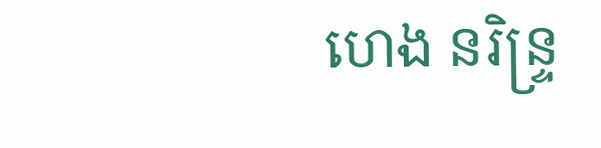ហេង នរិន្ទ្រ